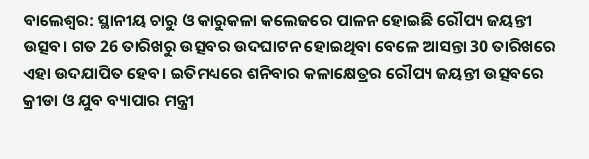ବାଲେଶ୍ବର: ସ୍ଥାନୀୟ ଚାରୁ ଓ କାରୁକଳା କଲେଜରେ ପାଳନ ହୋଇଛି ରୌପ୍ୟ ଜୟନ୍ତୀ ଉତ୍ସବ। ଗତ 26 ତାରିଖରୁ ଉତ୍ସବର ଉଦଘାଟନ ହୋଇଥିବା ବେଳେ ଆସନ୍ତା 30 ତାରିଖରେ ଏହା ଉଦଯାପିତ ହେବ। ଇତିମଧ୍ୟରେ ଶନିବାର କଳାକ୍ଷେତ୍ରର ରୌପ୍ୟ ଜୟନ୍ତୀ ଉତ୍ସବରେ କ୍ରୀଡା ଓ ଯୁବ ବ୍ୟାପାର ମନ୍ତ୍ରୀ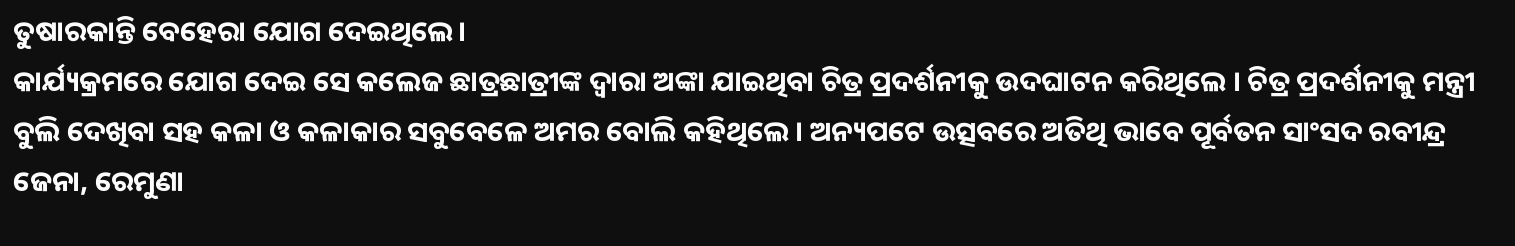ତୁଷାରକାନ୍ତି ବେହେରା ଯୋଗ ଦେଇଥିଲେ।
କାର୍ଯ୍ୟକ୍ରମରେ ଯୋଗ ଦେଇ ସେ କଲେଜ ଛାତ୍ରଛାତ୍ରୀଙ୍କ ଦ୍ବାରା ଅଙ୍କା ଯାଇଥିବା ଚିତ୍ର ପ୍ରଦର୍ଶନୀକୁ ଉଦଘାଟନ କରିଥିଲେ । ଚିତ୍ର ପ୍ରଦର୍ଶନୀକୁ ମନ୍ତ୍ରୀ ବୁଲି ଦେଖିବା ସହ କଳା ଓ କଳାକାର ସବୁବେଳେ ଅମର ବୋଲି କହିଥିଲେ । ଅନ୍ୟପଟେ ଉତ୍ସବରେ ଅତିଥି ଭାବେ ପୂର୍ବତନ ସାଂସଦ ରବୀନ୍ଦ୍ର ଜେନା, ରେମୁଣା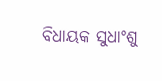ବିଧାୟକ ସୁଧାଂଶୁ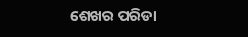ଶେଖର ପରିଡା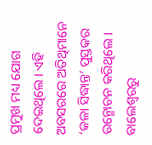ପ୍ରମୁଖ ମଧ୍ୟ ଯୋଗ ଦେଇଥିଲେ। ଏହି ଅବସରରେ ଅତିଥିମାନେ ‘କଳା ସିଦ୍ଧାନ୍ତ’ ପୁସ୍ତକର ଉନ୍ମୋଚନ କରିଥିଲେ।
ବାଲେଶ୍ବରରୁ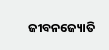ଜୀବନଜ୍ୟୋତି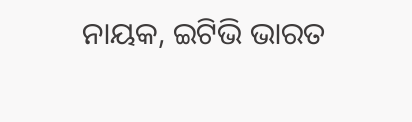ନାୟକ, ଇଟିଭି ଭାରତ